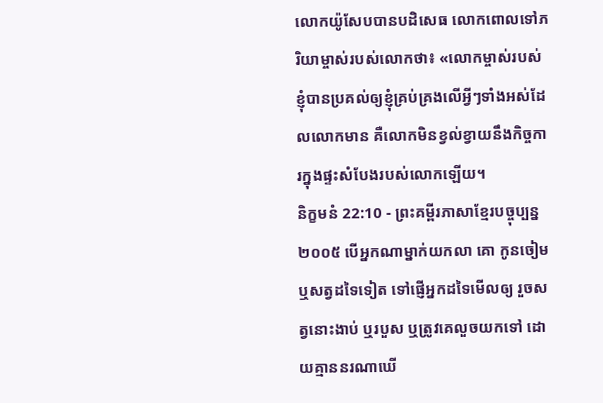លោកយ៉ូសែបបានបដិសេធ លោកពោលទៅភរិយាម្ចាស់របស់លោកថា៖ «លោកម្ចាស់របស់ខ្ញុំបានប្រគល់ឲ្យខ្ញុំគ្រប់គ្រងលើអ្វីៗទាំងអស់ដែលលោកមាន គឺលោកមិនខ្វល់ខ្វាយនឹងកិច្ចការក្នុងផ្ទះសំបែងរបស់លោកឡើយ។
និក្ខមនំ 22:10 - ព្រះគម្ពីរភាសាខ្មែរបច្ចុប្បន្ន ២០០៥ បើអ្នកណាម្នាក់យកលា គោ កូនចៀម ឬសត្វដទៃទៀត ទៅផ្ញើអ្នកដទៃមើលឲ្យ រួចសត្វនោះងាប់ ឬរបួស ឬត្រូវគេលួចយកទៅ ដោយគ្មាននរណាឃើ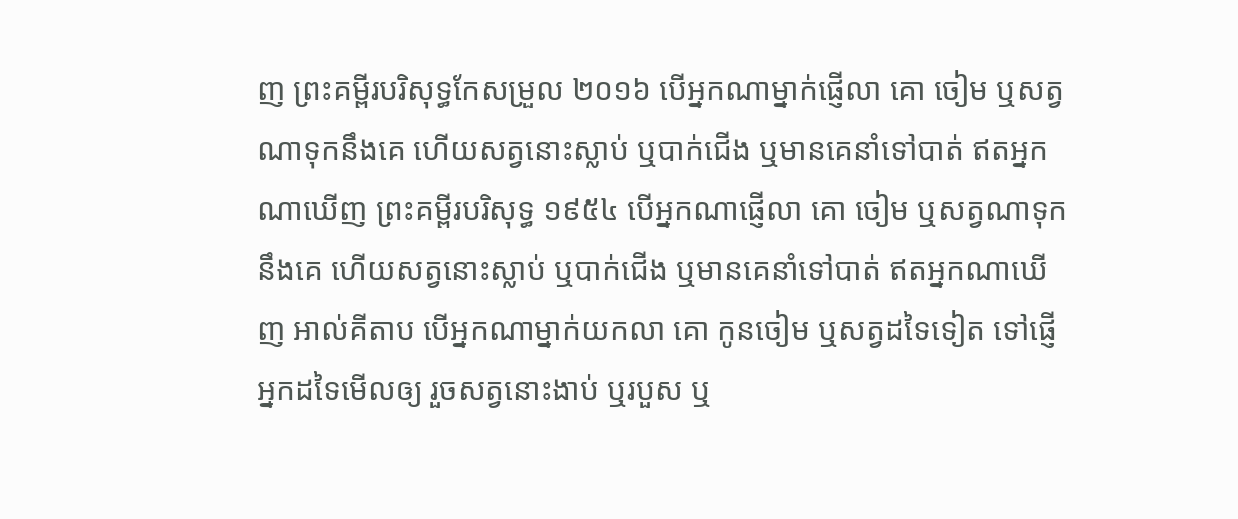ញ ព្រះគម្ពីរបរិសុទ្ធកែសម្រួល ២០១៦ បើអ្នកណាម្នាក់ផ្ញើលា គោ ចៀម ឬសត្វណាទុកនឹងគេ ហើយសត្វនោះស្លាប់ ឬបាក់ជើង ឬមានគេនាំទៅបាត់ ឥតអ្នកណាឃើញ ព្រះគម្ពីរបរិសុទ្ធ ១៩៥៤ បើអ្នកណាផ្ញើលា គោ ចៀម ឬសត្វណាទុកនឹងគេ ហើយសត្វនោះស្លាប់ ឬបាក់ជើង ឬមានគេនាំទៅបាត់ ឥតអ្នកណាឃើញ អាល់គីតាប បើអ្នកណាម្នាក់យកលា គោ កូនចៀម ឬសត្វដទៃទៀត ទៅផ្ញើអ្នកដទៃមើលឲ្យ រួចសត្វនោះងាប់ ឬរបួស ឬ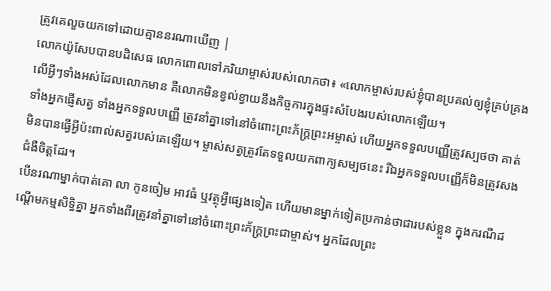ត្រូវគេលួចយកទៅដោយគ្មាននរណាឃើញ |
លោកយ៉ូសែបបានបដិសេធ លោកពោលទៅភរិយាម្ចាស់របស់លោកថា៖ «លោកម្ចាស់របស់ខ្ញុំបានប្រគល់ឲ្យខ្ញុំគ្រប់គ្រងលើអ្វីៗទាំងអស់ដែលលោកមាន គឺលោកមិនខ្វល់ខ្វាយនឹងកិច្ចការក្នុងផ្ទះសំបែងរបស់លោកឡើយ។
ទាំងអ្នកផ្ញើសត្វ ទាំងអ្នកទទួលបញ្ញើ ត្រូវនាំគ្នាទៅនៅចំពោះព្រះភ័ក្ត្រព្រះអម្ចាស់ ហើយអ្នកទទួលបញ្ញើត្រូវស្បថថា គាត់មិនបានធ្វើអ្វីប៉ះពាល់សត្វរបស់គេឡើយ។ ម្ចាស់សត្វត្រូវតែទទួលយកពាក្យសម្បថនេះ រីឯអ្នកទទួលបញ្ញើក៏មិនត្រូវសងជំងឺចិត្តដែរ។
បើនរណាម្នាក់បាត់គោ លា កូនចៀម អាវធំ ឬវត្ថុអ្វីផ្សេងទៀត ហើយមានម្នាក់ទៀតប្រកាន់ថាជារបស់ខ្លួន ក្នុងករណីដណ្ដើមកម្មសិទ្ធិគ្នា អ្នកទាំងពីរត្រូវនាំគ្នាទៅនៅចំពោះព្រះភ័ក្ត្រព្រះជាម្ចាស់។ អ្នកដែលព្រះ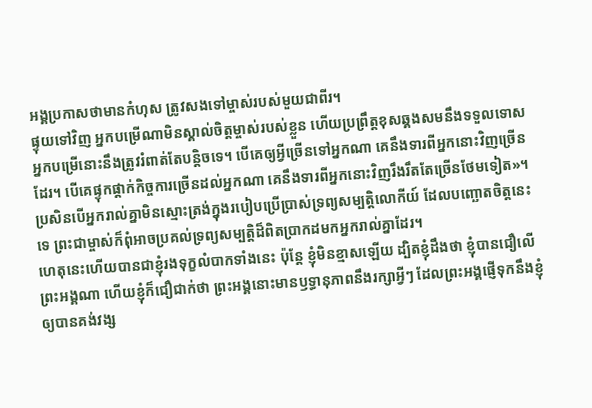អង្គប្រកាសថាមានកំហុស ត្រូវសងទៅម្ចាស់របស់មួយជាពីរ។
ផ្ទុយទៅវិញ អ្នកបម្រើណាមិនស្គាល់ចិត្តម្ចាស់របស់ខ្លួន ហើយប្រព្រឹត្តខុសឆ្គងសមនឹងទទួលទោស អ្នកបម្រើនោះនឹងត្រូវរំពាត់តែបន្តិចទេ។ បើគេឲ្យអ្វីច្រើនទៅអ្នកណា គេនឹងទារពីអ្នកនោះវិញច្រើនដែរ។ បើគេផ្ទុកផ្ដាក់កិច្ចការច្រើនដល់អ្នកណា គេនឹងទារពីអ្នកនោះវិញរឹងរឹតតែច្រើនថែមទៀត»។
ប្រសិនបើអ្នករាល់គ្នាមិនស្មោះត្រង់ក្នុងរបៀបប្រើប្រាស់ទ្រព្យសម្បត្តិលោកីយ៍ ដែលបញ្ឆោតចិត្តនេះទេ ព្រះជាម្ចាស់ក៏ពុំអាចប្រគល់ទ្រព្យសម្បត្តិដ៏ពិតប្រាកដមកអ្នករាល់គ្នាដែរ។
ហេតុនេះហើយបានជាខ្ញុំរងទុក្ខលំបាកទាំងនេះ ប៉ុន្តែ ខ្ញុំមិនខ្មាសឡើយ ដ្បិតខ្ញុំដឹងថា ខ្ញុំបានជឿលើព្រះអង្គណា ហើយខ្ញុំក៏ជឿជាក់ថា ព្រះអង្គនោះមានឫទ្ធានុភាពនឹងរក្សាអ្វីៗ ដែលព្រះអង្គផ្ញើទុកនឹងខ្ញុំ ឲ្យបានគង់វង្ស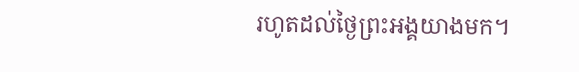រហូតដល់ថ្ងៃព្រះអង្គយាងមក។